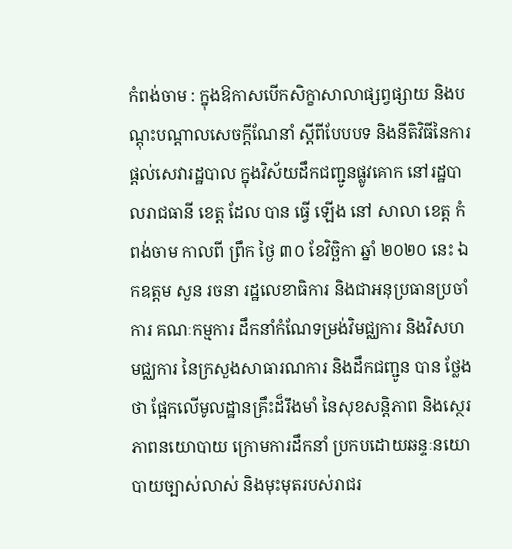កំពង់ចាម : ក្នុងឱកាសបើកសិក្ខាសាលាផ្សព្វផ្សាយ និងបណ្តុះបណ្តាលសេចក្តីណែនាំ ស្តីពីបែបបទ និងនីតិវិធីនៃការផ្តល់សេវារដ្ឋបាល ក្នុងវិស័យដឹកជញ្ជូនផ្លូវគោក នៅរដ្ឋបាលរាជធានី ខេត្ត ដែល បាន ធ្វើ ឡើង នៅ សាលា ខេត្ត កំពង់ចាម កាលពី ព្រឹក ថ្ងៃ ៣០ ខែវិច្ឆិកា ឆ្នាំ ២០២០ នេះ ឯកឧត្តម សួន រចនា រដ្ឋលេខាធិការ និងជាអនុប្រធានប្រចាំការ គណៈកម្មការ ដឹកនាំកំណែទម្រង់វិមជ្ឈការ និងវិសហមជ្ឈការ នៃក្រសួងសាធារណការ និងដឹកជញ្ជូន បាន ថ្លែង ថា ផ្អែកលើមូលដ្ឋានគ្រឹះដ៏រឹងមាំ នៃសុខសន្តិភាព និងស្ថេរភាពនយោបាយ ក្រោមការដឹកនាំ ប្រកបដោយឆន្ទៈនយោបាយច្បាស់លាស់ និងមុះមុតរបស់រាជរ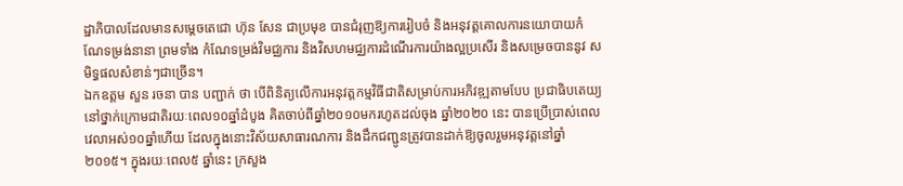ដ្ឋាភិបាលដែលមានសម្តេចតេជោ ហ៊ុន សែន ជាប្រមុខ បានជំរុញឱ្យការរៀបចំ និងអនុវត្តគោលការនយោបាយកំណែទម្រង់នានា ព្រមទាំង កំណែទម្រង់វិមជ្ឈការ និងវិសហមជ្ឈការដំណើរការយ៉ាងល្អប្រសើរ និងសម្រេចបាននូវ សមិទ្ធផលសំខាន់ៗជាច្រើន។
ឯកឧត្តម សួន រចនា បាន បញ្ជាក់ ថា បើពិនិត្យលើការអនុវត្តកម្មវិធីជាតិសម្រាប់ការអភិវឌ្ឍតាមបែប ប្រជាធិបតេយ្យនៅថ្នាក់ក្រោមជាតិរយៈពេល១០ឆ្នាំដំបូង គិតចាប់ពីឆ្នាំ២០១០មករហូតដល់ចុង ឆ្នាំ២០២០ នេះ បានប្រើប្រាស់ពេលវេលាអស់១០ឆ្នាំហើយ ដែលក្នុងនោះវិស័យសាធារណការ និងដឹកជញ្ជូនត្រូវបានដាក់ឱ្យចូលរួមអនុវត្តនៅឆ្នាំ២០១៥។ ក្នុងរយៈពេល៥ ឆ្នាំនេះ ក្រសួង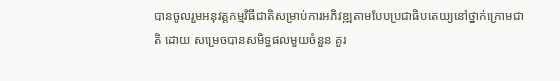បានចូលរួមអនុវត្តកម្មវិធីជាតិសម្រាប់ការអភិវឌ្ឍតាមបែបប្រជាធិបតេយ្យនៅថ្នាក់ក្រោមជាតិ ដោយ សម្រេចបានសមិទ្ធផលមួយចំនួន គួរ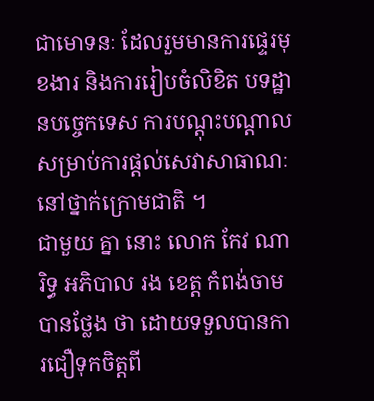ជាមោទនៈ ដែលរួមមានការផ្ទេរមុខងារ និងការរៀបចំលិខិត បទដ្ឋានបច្ចេកទេស ការបណ្តុះបណ្តាល សម្រាប់ការផ្តល់សេវាសាធាណៈនៅថ្នាក់ក្រោមជាតិ ។
ជាមួយ គ្នា នោះ លោក កែវ ណារិទ្ធ អភិបាល រង ខេត្ត កំពង់ចាម បានថ្លែង ថា ដោយទទួលបានការជឿទុកចិត្តពី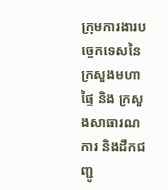ក្រុមការងារបច្ចេកទេសនៃក្រសួងមហាផ្ទៃ និង ក្រសួងសាធារណការ និងដឹកជញ្ជូ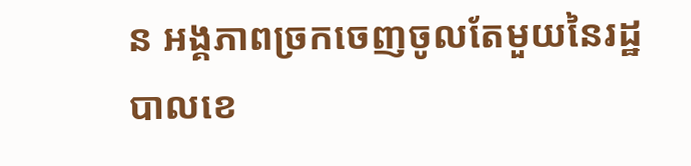ន អង្គភាពច្រកចេញចូលតែមួយនៃរដ្ឋបាលខេ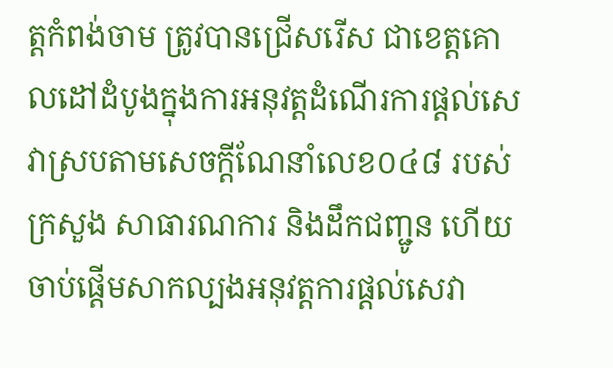ត្តកំពង់ចាម ត្រូវបានជ្រើសរើស ជាខេត្តគោលដៅដំបូងក្នុងការអនុវត្តដំណើរការផ្តល់សេវាស្របតាមសេចក្តីណែនាំលេខ០៤៨ របស់ក្រសួង សាធារណការ និងដឹកជញ្ជូន ហើយចាប់ផ្តើមសាកល្បងអនុវត្តការផ្តល់សេវា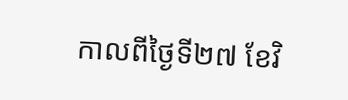កាលពីថ្ងៃទី២៧ ខែវិ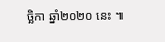ច្ឆិកា ឆ្នាំ២០២០ នេះ ៕